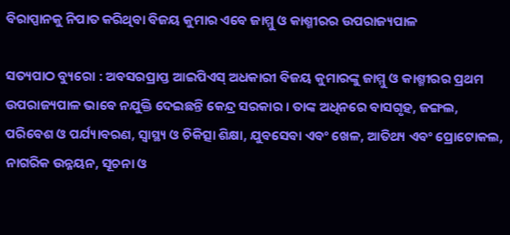ବିରାପ୍ପାନକୁ ନିପାତ କରିଥିବା ବିଜୟ କୁମାର ଏବେ ଜାମ୍ମୁ ଓ କାଶ୍ମୀରର ଉପରାଜ୍ୟପାଳ

ସତ୍ୟପାଠ ବ୍ୟୁରୋ : ଅବସରପ୍ରାପ୍ତ ଆଇପିଏସ୍ ଅଧକାରୀ ବିଜୟ କୁମାରଙ୍କୁ ଜାମ୍ମୁ ଓ କାଶ୍ମୀରର ପ୍ରଥମ ଉପରାଜ୍ୟପାଳ ଭାବେ ନଯୁକ୍ତି ଦେଇଛନ୍ତି କେନ୍ଦ୍ର ସରକାର । ତାଙ୍କ ଅଧିନରେ ବାସଗୃହ, ଜଙ୍ଗଲ, ପରିବେଶ ଓ ପର୍ଯ୍ୟାବରଣ, ସ୍ୱାସ୍ଥ୍ୟ ଓ ଚିକିତ୍ସା ଶିକ୍ଷା, ଯୁବସେବା ଏବଂ ଖେଳ, ଆତିଥ୍ୟ ଏବଂ ପ୍ରୋଟୋକଲ, ନାଗରିକ ଉନ୍ନୟନ, ସୂଚନା ଓ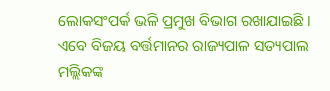ଲୋକସଂପର୍କ ଭଳି ପ୍ରମୁଖ ବିଭାଗ ରଖାଯାଇଛି । ଏବେ ବିଜୟ ବର୍ତ୍ତମାନର ରାଜ୍ୟପାଳ ସତ୍ୟପାଲ ମଲ୍ଲିକଙ୍କ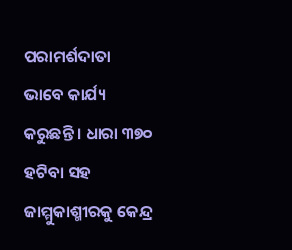ପରାମର୍ଶଦାତା ଭାବେ କାର୍ଯ୍ୟ କରୁଛନ୍ତି । ଧାରା ୩୭୦ ହଟିବା ସହ ଜାମ୍ମୁକାଶ୍ମୀରକୁ କେନ୍ଦ୍ର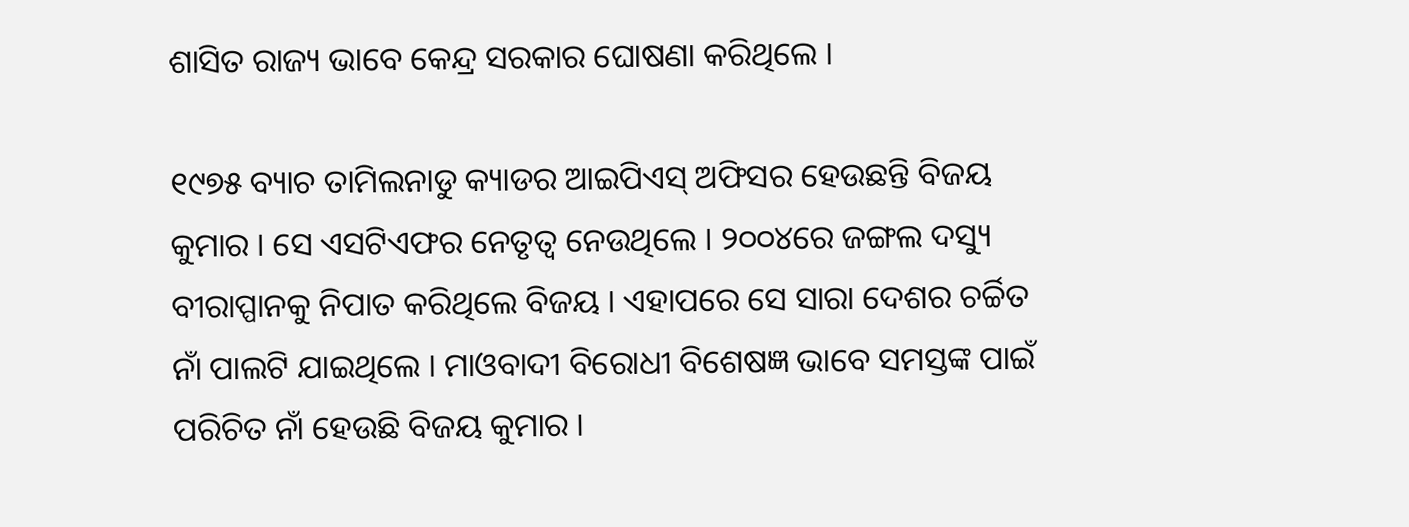ଶାସିତ ରାଜ୍ୟ ଭାବେ କେନ୍ଦ୍ର ସରକାର ଘୋଷଣା କରିଥିଲେ ।

୧୯୭୫ ବ୍ୟାଚ ତାମିଲନାଡୁ କ୍ୟାଡର ଆଇପିଏସ୍ ଅଫିସର ହେଉଛନ୍ତି ବିଜୟ କୁମାର । ସେ ଏସଟିଏଫର ନେତୃତ୍ୱ ନେଉଥିଲେ । ୨୦୦୪ରେ ଜଙ୍ଗଲ ଦସ୍ୟୁ ବୀରାପ୍ପାନକୁ ନିପାତ କରିଥିଲେ ବିଜୟ । ଏହାପରେ ସେ ସାରା ଦେଶର ଚର୍ଚ୍ଚିତ ନାଁ ପାଲଟି ଯାଇଥିଲେ । ମାଓବାଦୀ ବିରୋଧୀ ବିଶେଷଜ୍ଞ ଭାବେ ସମସ୍ତଙ୍କ ପାଇଁ ପରିଚିତ ନାଁ ହେଉଛି ବିଜୟ କୁମାର ।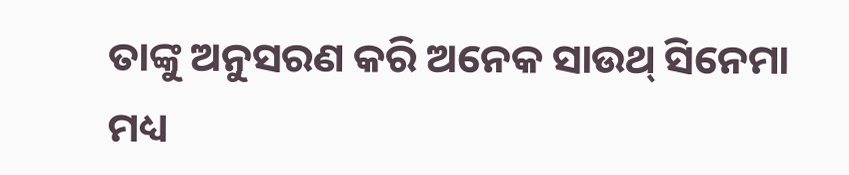ତାଙ୍କୁ ଅନୁସରଣ କରି ଅନେକ ସାଉଥ୍ ସିନେମା ମଧ୍ୟ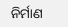ନିର୍ମାଣ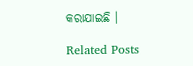କରାଯାଇଛି ।

Related Posts